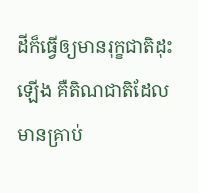ដីក៏ធ្វើឲ្យមានរុក្ខជាតិដុះឡើង គឺតិណជាតិដែលមានគ្រាប់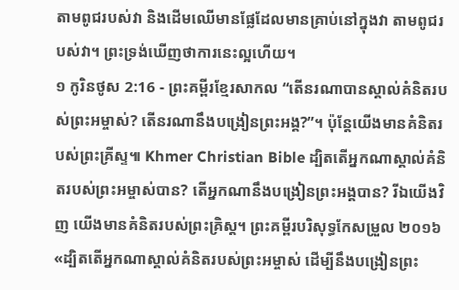តាមពូជរបស់វា និងដើមឈើមានផ្លែដែលមានគ្រាប់នៅក្នុងវា តាមពូជរបស់វា។ ព្រះទ្រង់ឃើញថាការនេះល្អហើយ។
១ កូរិនថូស 2:16 - ព្រះគម្ពីរខ្មែរសាកល “តើនរណាបានស្គាល់គំនិតរបស់ព្រះអម្ចាស់? តើនរណានឹងបង្រៀនព្រះអង្គ?”។ ប៉ុន្តែយើងមានគំនិតរបស់ព្រះគ្រីស្ទ៕ Khmer Christian Bible ដ្បិតតើអ្នកណាស្គាល់គំនិតរបស់ព្រះអម្ចាស់បាន? តើអ្នកណានឹងបង្រៀនព្រះអង្គបាន? រីឯយើងវិញ យើងមានគំនិតរបស់ព្រះគ្រិស្ដ។ ព្រះគម្ពីរបរិសុទ្ធកែសម្រួល ២០១៦ «ដ្បិតតើអ្នកណាស្គាល់គំនិតរបស់ព្រះអម្ចាស់ ដើម្បីនឹងបង្រៀនព្រះ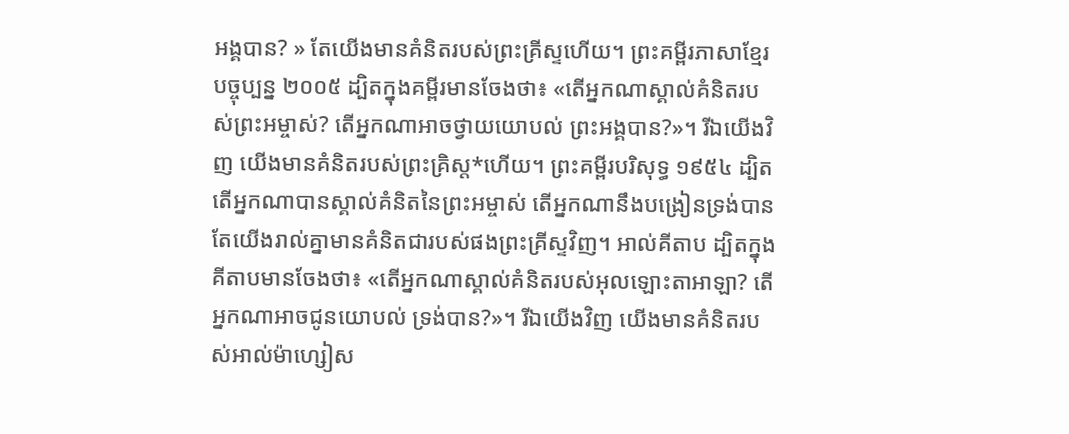អង្គបាន? » តែយើងមានគំនិតរបស់ព្រះគ្រីស្ទហើយ។ ព្រះគម្ពីរភាសាខ្មែរបច្ចុប្បន្ន ២០០៥ ដ្បិតក្នុងគម្ពីរមានចែងថា៖ «តើអ្នកណាស្គាល់គំនិតរបស់ព្រះអម្ចាស់? តើអ្នកណាអាចថ្វាយយោបល់ ព្រះអង្គបាន?»។ រីឯយើងវិញ យើងមានគំនិតរបស់ព្រះគ្រិស្ត*ហើយ។ ព្រះគម្ពីរបរិសុទ្ធ ១៩៥៤ ដ្បិតតើអ្នកណាបានស្គាល់គំនិតនៃព្រះអម្ចាស់ តើអ្នកណានឹងបង្រៀនទ្រង់បាន តែយើងរាល់គ្នាមានគំនិតជារបស់ផងព្រះគ្រីស្ទវិញ។ អាល់គីតាប ដ្បិតក្នុងគីតាបមានចែងថា៖ «តើអ្នកណាស្គាល់គំនិតរបស់អុលឡោះតាអាឡា? តើអ្នកណាអាចជូនយោបល់ ទ្រង់បាន?»។ រីឯយើងវិញ យើងមានគំនិតរបស់អាល់ម៉ាហ្សៀស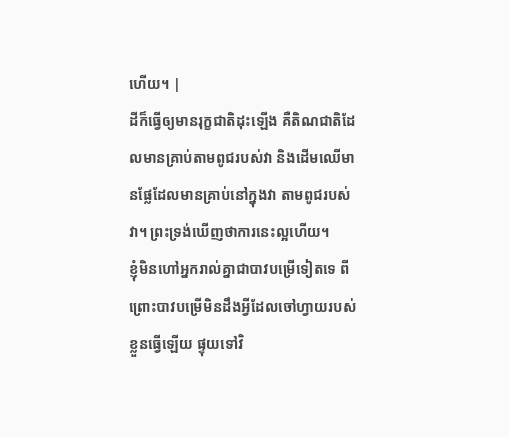ហើយ។ |
ដីក៏ធ្វើឲ្យមានរុក្ខជាតិដុះឡើង គឺតិណជាតិដែលមានគ្រាប់តាមពូជរបស់វា និងដើមឈើមានផ្លែដែលមានគ្រាប់នៅក្នុងវា តាមពូជរបស់វា។ ព្រះទ្រង់ឃើញថាការនេះល្អហើយ។
ខ្ញុំមិនហៅអ្នករាល់គ្នាជាបាវបម្រើទៀតទេ ពីព្រោះបាវបម្រើមិនដឹងអ្វីដែលចៅហ្វាយរបស់ខ្លួនធ្វើឡើយ ផ្ទុយទៅវិ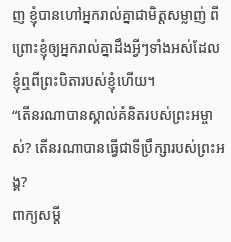ញ ខ្ញុំបានហៅអ្នករាល់គ្នាជាមិត្តសម្លាញ់ ពីព្រោះខ្ញុំឲ្យអ្នករាល់គ្នាដឹងអ្វីៗទាំងអស់ដែលខ្ញុំឮពីព្រះបិតារបស់ខ្ញុំហើយ។
“តើនរណាបានស្គាល់គំនិតរបស់ព្រះអម្ចាស់? តើនរណាបានធ្វើជាទីប្រឹក្សារបស់ព្រះអង្គ?
ពាក្យសម្ដី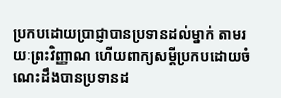ប្រកបដោយប្រាជ្ញាបានប្រទានដល់ម្នាក់ តាមរយៈព្រះវិញ្ញាណ ហើយពាក្យសម្ដីប្រកបដោយចំណេះដឹងបានប្រទានដ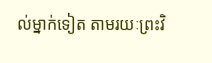ល់ម្នាក់ទៀត តាមរយៈព្រះវិ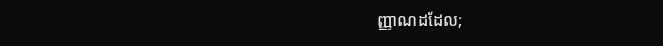ញ្ញាណដដែល;